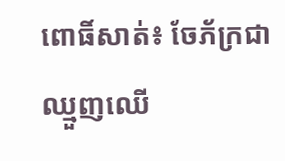ពោធិ៍សាត់៖ ចែភ័ក្រជាឈ្មួញឈើ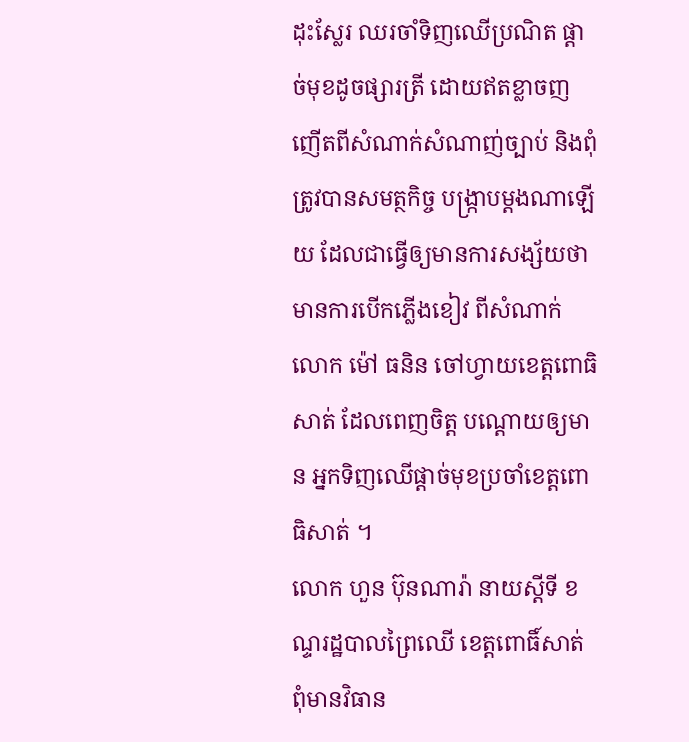ដុះស្លែរ ឈរចាំទិញឈើប្រណិត ផ្តាច់មុខដូចផ្សារត្រី ដោយឥតខ្លាចញញើតពីសំណាក់សំណាញ់ច្បាប់ និងពុំត្រូវបានសមត្ថកិច្ច បង្រ្កាបម្តងណាឡើយ ដែលជាធ្វើឲ្យមានការសង្ស័យថា មានការបើកភ្លើងខៀវ ពីសំណាក់លោក ម៉ៅ ធនិន ចៅហ្វាយខេត្តពោធិសាត់ ដែលពេញចិត្ត បណ្តោយឲ្យមាន អ្នកទិញឈើផ្តាច់មុខប្រចាំខេត្តពោធិសាត់ ។
លោក ហួន ប៊ុនណារ៉ា នាយស្តីទី ខណ្ទរដ្ឋបាលព្រៃឈើ ខេត្តពោធិ៍សាត់ ពុំមានវិធាន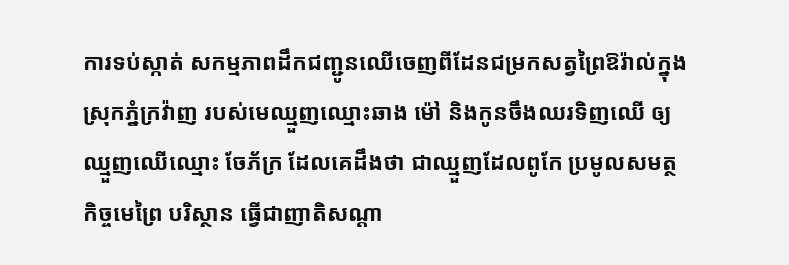ការទប់ស្កាត់ សកម្មភាពដឹកជញ្ជូនឈើចេញពីដែនជម្រកសត្វព្រៃឱរ៉ាល់ក្នុងស្រុកភ្នំក្រវ៉ាញ របស់មេឈ្មួញឈ្មោះឆាង ម៉ៅ និងកូនចឹងឈរទិញឈើ ឲ្យឈ្មួញឈើឈ្មោះ ចែភ័ក្រ ដែលគេដឹងថា ជាឈ្មួញដែលពូកែ ប្រមូលសមត្ថកិច្ចមេព្រៃ បរិស្ថាន ធ្វើជាញាតិសណ្តា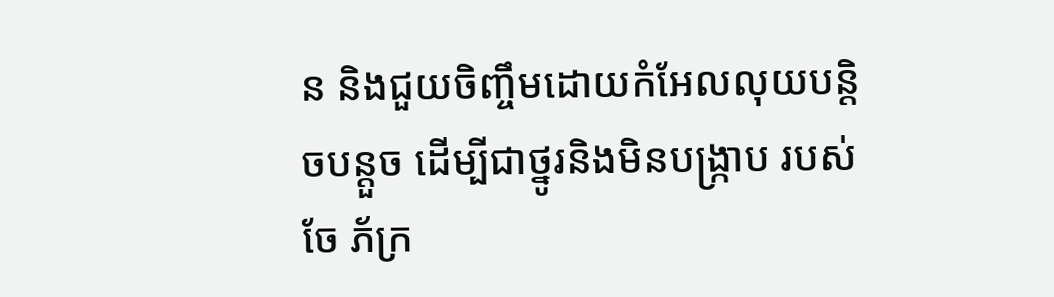ន និងជួយចិញ្ចឹមដោយកំអែលលុយបន្តិចបន្តួច ដើម្បីជាថ្នូរនិងមិនបង្រ្កាប របស់ចែ ភ័ក្រ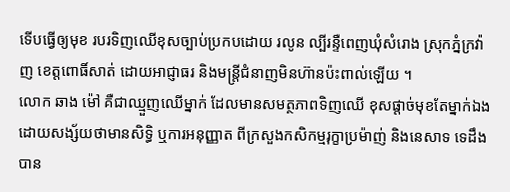ទើបធ្វើឲ្យមុខ របរទិញឈើខុសច្បាប់ប្រកបដោយ រលូន ល្បីរន្ទឺពេញឃុំសំរោង ស្រុកភ្នំក្រវ៉ាញ ខេត្តពោធិ៍សាត់ ដោយអាជ្ញាធរ និងមន្ត្រីជំនាញមិនហ៊ានប៉ះពាល់ឡើយ ។
លោក ឆាង ម៉ៅ គឺជាឈ្មួញឈើម្នាក់ ដែលមានសមត្ថភាពទិញឈើ ខុសផ្តាច់មុខតែម្នាក់ឯង ដោយសង្ស័យថាមានសិទ្ធិ ឬការអនុញ្ញាត ពីក្រសួងកសិកម្មរុក្ខាប្រម៉ាញ់ និងនេសាទ ទេដឹង បាន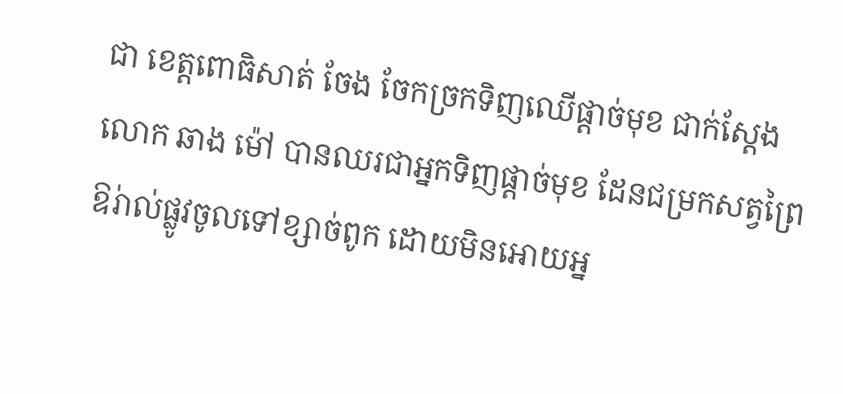ជា ខេត្តពោធិសាត់ ចែង ចែកច្រកទិញឈើផ្តាច់មុខ ជាក់ស្តែង លោក ឆាង ម៉ៅ បានឈរជាអ្នកទិញផ្តាច់មុខ ដែនជម្រកសត្វព្រៃឱរ់ាល់ផ្លូវចូលទៅខ្សាច់ពូក ដោយមិនអោយអ្ន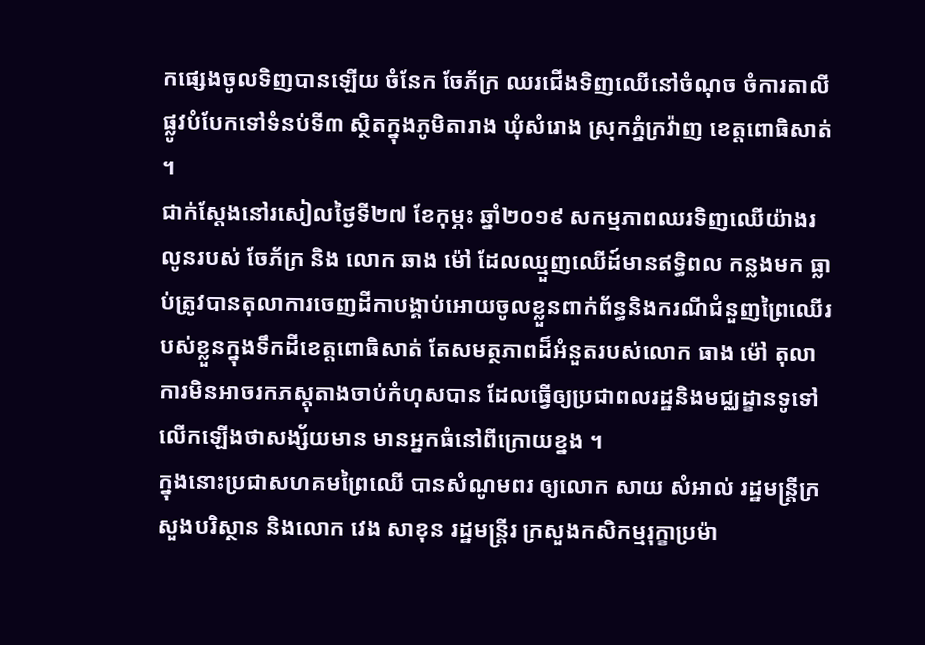កផ្សេងចូលទិញបានឡើយ ចំនែក ចែភ័ក្រ ឈរជើងទិញឈើនៅចំណុច ចំការតាលី ផ្លូវបំបែកទៅទំនប់ទី៣ ស្ថិតក្នុងភូមិតារាង ឃុំសំរោង ស្រុកភ្នំក្រវ៉ាញ ខេត្តពោធិសាត់ ។
ជាក់ស្តែងនៅរសៀលថ្ងៃទី២៧ ខែកុម្ភះ ឆ្នាំ២០១៩ សកម្មភាពឈរទិញឈើយ៉ាងរលូនរបស់ ចែភ័ក្រ និង លោក ឆាង ម៉ៅ ដែលឈ្មួញឈើដ៍មានឥទ្ធិពល កន្លងមក ធ្លាប់ត្រូវបានតុលាការចេញដីកាបង្គាប់អោយចូលខ្លួនពាក់ព័ន្ធនិងករណីជំនួញព្រៃឈើរបស់ខ្លួនក្នុងទឹកដីខេត្តពោធិសាត់ តែសមត្ថភាពដ៏អំនួតរបស់លោក ធាង ម៉ៅ តុលាការមិនអាចរកភស្តុតាងចាប់កំហុសបាន ដែលធ្វើឲ្យប្រជាពលរដ្ឋនិងមជ្ឈដ្ខានទូទៅលើកឡើងថាសង្ស័យមាន មានអ្នកធំនៅពីក្រោយខ្នង ។
ក្នុងនោះប្រជាសហគមព្រៃឈើ បានសំណូមពរ ឲ្យលោក សាយ សំអាល់ រដ្ឋមន្រ្តីក្រសួងបរិស្ថាន និងលោក វេង សាខុន រដ្ឋមន្រ្តីរ ក្រសួងកសិកម្មរុក្ខាប្រម៉ា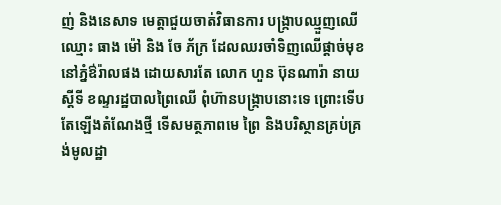ញ់ និងនេសាទ មេត្តាជួយចាត់វិធានការ បង្រ្កាបឈ្មួញឈើ ឈ្មោះ ធាង ម៉ៅ និង ចែ ភ័ក្រ ដែលឈរចាំទិញឈើផ្តាច់មុខ នៅភ្នំឳរ៉ាលផង ដោយសារតែ លោក ហួន ប៊ុនណារ៉ា នាយស្តីទី ខណ្ទរដ្ឋបាលព្រៃឈើ ពុំហ៊ានបង្រ្កាបនោះទេ ព្រោះទើបតែឡើងតំណែងថ្មី ទើសមត្ថភាពមេ ព្រៃ និងបរិស្ថានគ្រប់គ្រង់មូលដ្ឋា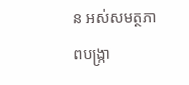ន អស់សមត្ថភាពបង្រ្កា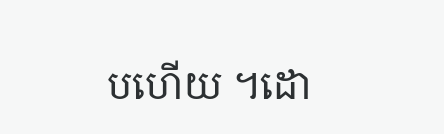បហើយ ។ដោ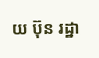យ ប៊ុន រដ្ឋា